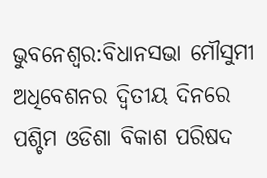ଭୁବନେଶ୍ବର:ବିଧାନସଭା ମୌସୁମୀ ଅଧିବେଶନର ଦ୍ବିତୀୟ ଦିନରେ ପଶ୍ଚିମ ଓଡିଶା ବିକାଶ ପରିଷଦ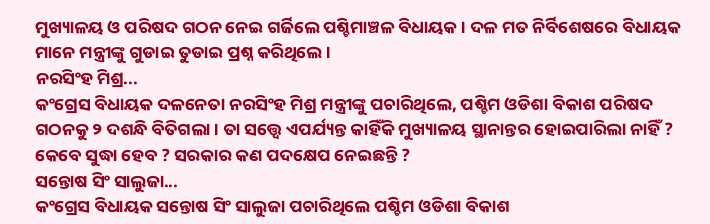ମୁଖ୍ୟାଳୟ ଓ ପରିଷଦ ଗଠନ ନେଇ ଗର୍ଜିଲେ ପଶ୍ଚିମାଞ୍ଚଳ ବିଧାୟକ । ଦଳ ମତ ନିର୍ବିଶେଷରେ ବିଧାୟକ ମାନେ ମନ୍ତ୍ରୀଙ୍କୁ ଗୁଡାଇ ତୁଡାଇ ପ୍ରଶ୍ନ କରିଥିଲେ ।
ନରସିଂହ ମିଶ୍ର...
କଂଗ୍ରେସ ବିଧାୟକ ଦଳନେତା ନରସିଂହ ମିଶ୍ର ମନ୍ତ୍ରୀଙ୍କୁ ପଚାରିଥିଲେ, ପଶ୍ଚିମ ଓଡିଶା ବିକାଶ ପରିଷଦ ଗଠନକୁ ୨ ଦଶନ୍ଧି ବିତିଗଲା । ତା ସତ୍ତ୍ବେ ଏପର୍ଯ୍ୟନ୍ତ କାହିଁକି ମୁଖ୍ୟାଳୟ ସ୍ଥାନାନ୍ତର ହୋଇପାରିଲା ନାହିଁ ? କେବେ ସୁଦ୍ଧା ହେବ ? ସରକାର କଣ ପଦକ୍ଷେପ ନେଇଛନ୍ତି ?
ସନ୍ତୋଷ ସିଂ ସାଲୁଜା...
କଂଗ୍ରେସ ବିଧାୟକ ସନ୍ତୋଷ ସିଂ ସାଲୁଜା ପଚାରିଥିଲେ ପଶ୍ଚିମ ଓଡିଶା ବିକାଶ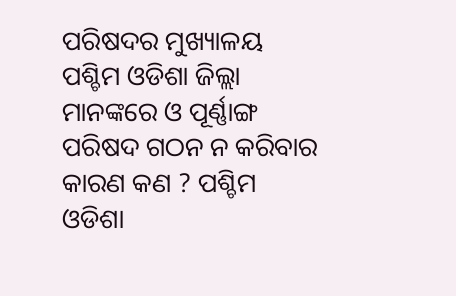ପରିଷଦର ମୁଖ୍ୟାଳୟ ପଶ୍ଚିମ ଓଡିଶା ଜିଲ୍ଲା ମାନଙ୍କରେ ଓ ପୂର୍ଣ୍ଣାଙ୍ଗ ପରିଷଦ ଗଠନ ନ କରିବାର କାରଣ କଣ ? ପଶ୍ଚିମ ଓଡିଶା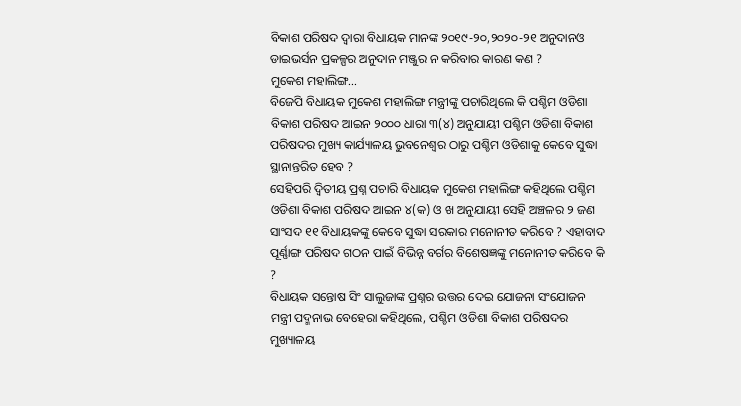ବିକାଶ ପରିଷଦ ଦ୍ବାରା ବିଧାୟକ ମାନଙ୍କ ୨୦୧୯-୨୦,୨୦୨୦-୨୧ ଅନୁଦାନଓ ଡାଇଭର୍ସନ ପ୍ରକଳ୍ପର ଅନୁଦାନ ମଞ୍ଜୁର ନ କରିବାର କାରଣ କଣ ?
ମୁକେଶ ମହାଲିଙ୍ଗ...
ବିଜେପି ବିଧାୟକ ମୁକେଶ ମହାଲିଙ୍ଗ ମନ୍ତ୍ରୀଙ୍କୁ ପଚାରିଥିଲେ କି ପଶ୍ଚିମ ଓଡିଶା ବିକାଶ ପରିଷଦ ଆଇନ ୨୦୦୦ ଧାରା ୩(୪) ଅନୁଯାୟୀ ପଶ୍ଚିମ ଓଡିଶା ବିକାଶ ପରିଷଦର ମୁଖ୍ୟ କାର୍ଯ୍ୟାଳୟ ଭୁବନେଶ୍ବର ଠାରୁ ପଶ୍ଚିମ ଓଡିଶାକୁ କେବେ ସୁଦ୍ଧା ସ୍ଥାନାନ୍ତରିତ ହେବ ?
ସେହିପରି ଦ୍ବିତୀୟ ପ୍ରଶ୍ନ ପଚାରି ବିଧାୟକ ମୁକେଶ ମହାଲିଙ୍ଗ କହିଥିଲେ ପଶ୍ଚିମ ଓଡିଶା ବିକାଶ ପରିଷଦ ଆଇନ ୪(କ) ଓ ଖ ଅନୁଯାୟୀ ସେହି ଅଞ୍ଚଳର ୨ ଜଣ ସାଂସଦ ୧୧ ବିଧାୟକଙ୍କୁ କେବେ ସୁଦ୍ଧା ସରକାର ମନୋନୀତ କରିବେ ? ଏହାବାଦ ପୂର୍ଣ୍ଣାଙ୍ଗ ପରିଷଦ ଗଠନ ପାଇଁ ବିଭିନ୍ନ ବର୍ଗର ବିଶେଷଜ୍ଞଙ୍କୁ ମନୋନୀତ କରିବେ କି ?
ବିଧାୟକ ସନ୍ତୋଷ ସିଂ ସାଲୁଜାଙ୍କ ପ୍ରଶ୍ନର ଉତ୍ତର ଦେଇ ଯୋଜନା ସଂଯୋଜନ ମନ୍ତ୍ରୀ ପଦ୍ମନାଭ ବେହେରା କହିଥିଲେ, ପଶ୍ଚିମ ଓଡିଶା ବିକାଶ ପରିଷଦର ମୁଖ୍ୟାଳୟ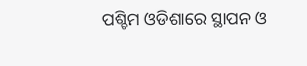ପଶ୍ଚିମ ଓଡିଶାରେ ସ୍ଥାପନ ଓ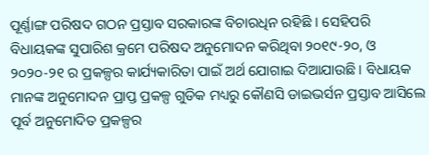ପୂର୍ଣ୍ଣାଙ୍ଗ ପରିଷଦ ଗଠନ ପ୍ରସ୍ତାବ ସରକାରଙ୍କ ବିଚାରଧିନ ରହିଛି । ସେହିପରି ବିଧାୟକଙ୍କ ସୁପାରିଶ କ୍ରମେ ପରିଷଦ ଅନୁମୋଦନ କରିଥିବା ୨୦୧୯-୨୦, ଓ ୨୦୨୦-୨୧ ର ପ୍ରକଳ୍ପର କାର୍ଯ୍ୟକାରିତା ପାଇଁ ଅର୍ଥ ଯୋଗାଇ ଦିଆଯାଉଛି । ବିଧାୟକ ମାନଙ୍କ ଅନୁମୋଦନ ପ୍ରାପ୍ତ ପ୍ରକଳ୍ପ ଗୁଡିକ ମଧ୍ୟରୁ କୌଣସି ଡାଇଭର୍ସନ ପ୍ରସ୍ତାବ ଆସିଲେ ପୂର୍ବ ଅନୁମୋଦିତ ପ୍ରକଳ୍ପର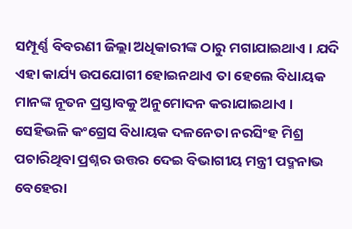ସମ୍ପୂର୍ଣ୍ଣ ବିବରଣୀ ଜିଲ୍ଲା ଅଧିକାରୀଙ୍କ ଠାରୁ ମଗାଯାଇଥାଏ । ଯଦି ଏହା କାର୍ଯ୍ୟ ଉପଯୋଗୀ ହୋଇନଥାଏ ତା ହେଲେ ବିଧାୟକ ମାନଙ୍କ ନୂତନ ପ୍ରସ୍ତାବକୁ ଅନୁମୋଦନ କରାଯାଇଥାଏ ।
ସେହିଭଳି କଂଗ୍ରେସ ବିଧାୟକ ଦଳନେତା ନରସିଂହ ମିଶ୍ର ପଚାରିଥିବା ପ୍ରଶ୍ନର ଉତ୍ତର ଦେଇ ବିଭାଗୀୟ ମନ୍ତ୍ରୀ ପଦ୍ମନାଭ ବେହେରା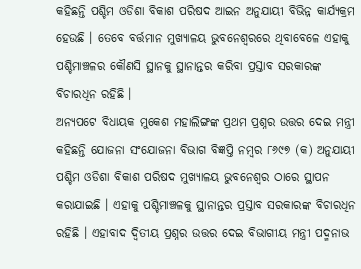କହିଛନ୍ତି ପଶ୍ଚିମ ଓଡିଶା ବିକାଶ ପରିଷଦ ଆଇନ ଅନୁଯାୟୀ ବିଭିନ୍ନ କାର୍ଯ୍ୟକ୍ରମ ହେଉଛି । ତେବେ ବର୍ତ୍ତମାନ ମୁଖ୍ୟାଳୟ ଭୁବନେଶ୍ବରରେ ଥିବାବେଳେ ଏହାକୁ ପଶ୍ଚିମାଞ୍ଚଳର କୌଣସି ସ୍ଥାନକୁ ସ୍ଥାନାନ୍ତର କରିବା ପ୍ରସ୍ତାବ ସରକାରଙ୍କ ବିଚାରଧିନ ରହିଛି ।
ଅନ୍ୟପଟେ ବିଧାୟକ ମୁକେଶ ମହାଲିଙ୍ଗଙ୍କ ପ୍ରଥମ ପ୍ରଶ୍ନର ଉତ୍ତର ଦେଇ ମନ୍ତ୍ରୀ କହିଛନ୍ତି ଯୋଜନା ସଂଯୋଜନା ବିଭାଗ ବିଜ୍ଞପ୍ତି ନମ୍ବର ୮୬୯୭ (କ) ଅନୁଯାୟୀ ପଶ୍ଚିମ ଓଡିଶା ବିକାଶ ପରିଷଦ ମୁଖ୍ୟାଳୟ ଭୁବନେଶ୍ବର ଠାରେ ସ୍ଥାପନ କରାଯାଇଛି । ଏହାକୁ ପଶ୍ଚିମାଞ୍ଚଳକୁ ସ୍ଥାନାନ୍ତର ପ୍ରସ୍ତାବ ସରକାରଙ୍କ ବିଚାରଧିନ ରହିଛି । ଏହାବାଦ ଦ୍ବିତୀୟ ପ୍ରଶ୍ନର ଉତ୍ତର ଦେଇ ବିଭାଗୀୟ ମନ୍ତ୍ରୀ ପଦ୍ମନାଭ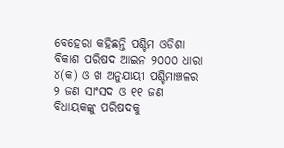ବେହେରା କହିଛନ୍ତି ପଶ୍ଚିମ ଓଡିଶା ବିକାଶ ପରିଷଦ ଆଇନ ୨୦୦୦ ଧାରା ୪(କ) ଓ ଖ ଅନୁଯାୟୀ ପଶ୍ଚିମାଞ୍ଚଳର ୨ ଜଣ ସାଂସଦ ଓ ୧୧ ଜଣ ବିଧାୟକଙ୍କୁ ପରିଷଦକୁ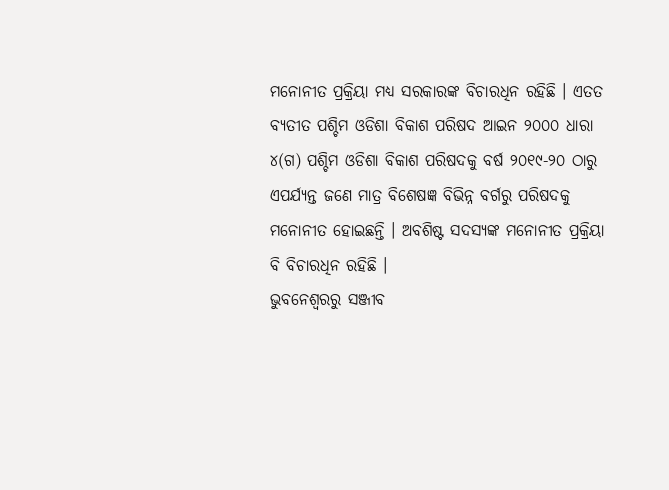ମନୋନୀତ ପ୍ରକ୍ରିୟା ମଧ୍ୟ ସରକାରଙ୍କ ବିଚାରଧିନ ରହିଛି । ଏତତ ବ୍ୟତୀତ ପଶ୍ଚିମ ଓଡିଶା ବିକାଶ ପରିଷଦ ଆଇନ ୨୦୦୦ ଧାରା ୪(ଗ) ପଶ୍ଚିମ ଓଡିଶା ବିକାଶ ପରିଷଦକୁ ବର୍ଷ ୨୦୧୯-୨୦ ଠାରୁ ଏପର୍ଯ୍ୟନ୍ତ ଜଣେ ମାତ୍ର ବିଶେଷଜ୍ଞ ବିଭିନ୍ନ ବର୍ଗରୁ ପରିଷଦକୁ ମନୋନୀତ ହୋଇଛନ୍ତି । ଅବଶିଷ୍ଟ ସଦସ୍ୟଙ୍କ ମନୋନୀତ ପ୍ରକ୍ରିୟା ବି ବିଚାରଧିନ ରହିଛି ।
ଭୁବନେଶ୍ବରରୁ ସଞ୍ଜୀବ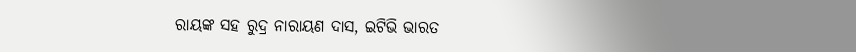ରାୟଙ୍କ ସହ ରୁଦ୍ର ନାରାୟଣ ଦାସ, ଇଟିଭି ଭାରତ